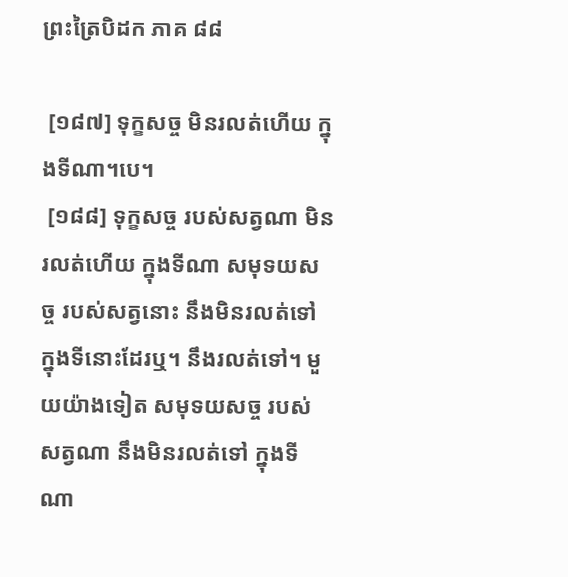ព្រះត្រៃបិដក ភាគ ៨៨

 [១៨៧] ទុក្ខសច្ច មិនរលត់ហើយ ក្នុងទីណា។បេ។
 [១៨៨] ទុក្ខសច្ច របស់សត្វណា មិនរលត់ហើយ ក្នុងទីណា សមុទយសច្ច របស់សត្វនោះ នឹងមិនរលត់ទៅ ក្នុងទីនោះដែរឬ។ នឹងរលត់ទៅ។ មួយយ៉ាងទៀត សមុទយសច្ច របស់សត្វណា នឹងមិនរលត់ទៅ ក្នុងទីណា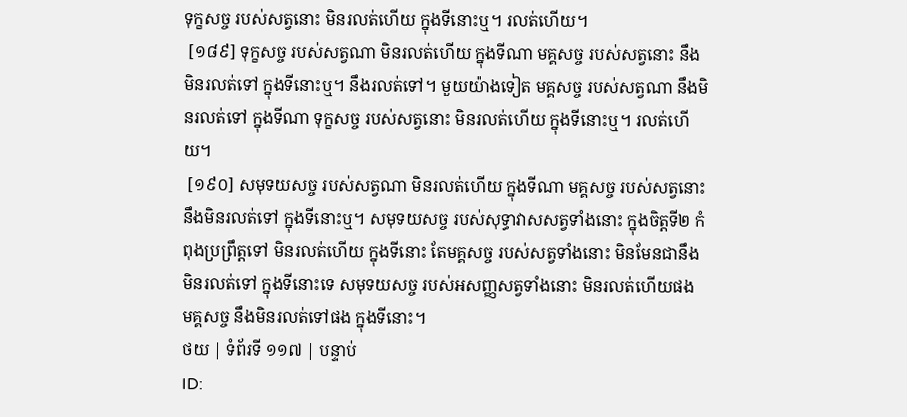ទុក្ខសច្ច របស់សត្វនោះ មិនរលត់ហើយ ក្នុងទីនោះឬ។ រលត់ហើយ។
 [១៨៩] ទុក្ខសច្ច របស់សត្វណា មិនរលត់ហើយ ក្នុងទីណា មគ្គសច្ច របស់សត្វនោះ នឹងមិនរលត់ទៅ ក្នុងទីនោះឬ។ នឹងរលត់ទៅ។ មួយយ៉ាងទៀត មគ្គសច្ច របស់សត្វណា នឹងមិនរលត់ទៅ ក្នុងទីណា ទុក្ខសច្ច របស់សត្វនោះ មិនរលត់ហើយ ក្នុងទីនោះឬ។ រលត់ហើយ។
 [១៩០] សមុទយសច្ច របស់សត្វណា មិនរលត់ហើយ ក្នុងទីណា មគ្គសច្ច របស់សត្វនោះ នឹងមិនរលត់ទៅ ក្នុងទីនោះឬ។ សមុទយសច្ច របស់សុទ្ធាវាសសត្វទាំងនោះ ក្នុងចិត្តទី២ កំពុងប្រព្រឹត្តទៅ មិនរលត់ហើយ ក្នុងទីនោះ តែមគ្គសច្ច របស់សត្វទាំងនោះ មិនមែនជានឹងមិនរលត់ទៅ ក្នុងទីនោះទេ សមុទយសច្ច របស់អសញ្ញសត្វទាំងនោះ មិនរលត់ហើយផង មគ្គសច្ច នឹងមិនរលត់ទៅផង ក្នុងទីនោះ។
ថយ | ទំព័រទី ១១៧ | បន្ទាប់
ID: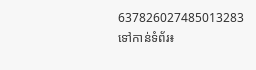637826027485013283
ទៅកាន់ទំព័រ៖